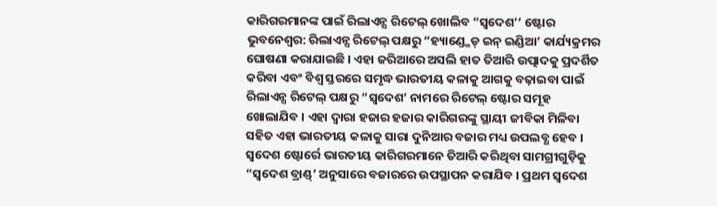କାରିଗରମାନଙ୍କ ପାଇଁ ରିଲାଏନ୍ସ ରିଟେଲ୍ ଖୋଲିବ “ସ୍ୱଦେଶ’’ ଷ୍ଟୋର
ଭୁବନେଶ୍ୱର: ରିଲାଏନ୍ସ ରିଟେଲ୍ ପକ୍ଷରୁ “ହ୍ୟାଣ୍ଡ୍ମେଡ୍ ଇନ୍ ଇଣ୍ଡିଆ’ କାର୍ଯ୍ୟକ୍ରମର ଘୋଷଣା କରାଯାଇଛି । ଏହା ଜରିଆରେ ଅସଲି ହାତ ତିଆରି ଉତ୍ପାଦକୁ ପ୍ରଦର୍ଶିତ କରିବା ଏବଂ ବିଶ୍ୱ ସ୍ତରରେ ସମୃଦ୍ଧ ଭାରତୀୟ କଳାକୁ ଆଗକୁ ବଢ଼ାଇବା ପାଇଁ ରିଲାଏନ୍ସ ରିଟେଲ୍ ପକ୍ଷରୁ “ସ୍ୱଦେଶ’ ନାମରେ ରିଟେଲ୍ ଷ୍ଟୋର ସମୂହ ଖୋଲାଯିବ । ଏହା ଦ୍ୱାରା ହଜାର ହଜାର କାରିଗରଙ୍କୁ ସ୍ଥାୟୀ ଜୀବିକା ମିଳିବା ସହିତ ଏହା ଭାରତୀୟ କଳାକୁ ସାରା ଦୁନିଆର ବଜାର ମଧ୍ୟ ଉପଲବ୍ଧ ହେବ ।
ସ୍ୱଦେଶ ଷ୍ଟୋର୍ରେ ଭାରତୀୟ କାରିଗରମାନେ ତିଆରି କରିଥିବା ସାମଗ୍ରୀଗୁଡ଼ିକୁ “ସ୍ୱଦେଶ ବ୍ରାଣ୍ଡ୍’ ଅନୁସାରେ ବଜାରରେ ଉପସ୍ଥାପନ କରାଯିବ । ପ୍ରଥମ ସ୍ୱଦେଶ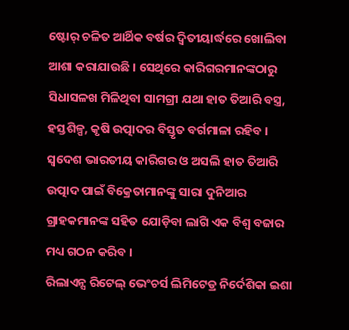ଷ୍ଟୋର୍ ଚଳିତ ଆର୍ଥିକ ବର୍ଷର ଦ୍ୱିତୀୟାର୍ଦ୍ଧରେ ଖୋଲିବା ଆଶା କରାଯାଉଛି । ସେଥିରେ କାରିଗରମାନଙ୍କଠାରୁ ସିଧାସଳଖ ମିଳିଥିବା ସାମଗ୍ରୀ ଯଥା ହାତ ତିଆରି ବସ୍ତ୍ର, ହସ୍ତଶିଳ୍ପ, କୃଷି ଉତ୍ପାଦର ବିସ୍ତୃତ ବର୍ଗମାଳା ରହିବ । ସ୍ୱଦେଶ ଭାରତୀୟ କାରିଗର ଓ ଅସଲି ହାତ ତିଆରି ଉତ୍ପାଦ ପାଇଁ ବିକ୍ରେତାମାନଙ୍କୁ ସାରା ଦୁନିଆର ଗ୍ରାହକମାନଙ୍କ ସହିତ ଯୋଡ଼ିବା ଲାଗି ଏକ ବିଶ୍ୱ ବଜାର ମଧ୍ୟ ଗଠନ କରିବ ।
ରିଲାଏନ୍ସ ରିଟେଲ୍ ଭେଂଚର୍ସ ଲିମିଟେଡ୍ର ନିର୍ଦେଶିକା ଇଶା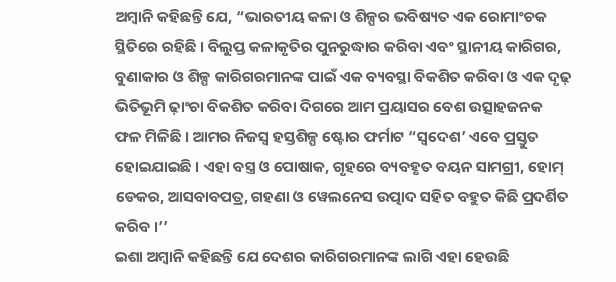ଅମ୍ବାନି କହିଛନ୍ତି ଯେ, “ଭାରତୀୟ କଳା ଓ ଶିଳ୍ପର ଭବିଷ୍ୟତ ଏକ ରୋମାଂଚକ ସ୍ଥିତିରେ ରହିଛି । ବିଲୁପ୍ତ କଳାକୃତିର ପୁନରୁଦ୍ଧାର କରିବା ଏବଂ ସ୍ଥାନୀୟ କାରିଗର, ବୁଣାକାର ଓ ଶିଳ୍ପ କାରିଗରମାନଙ୍କ ପାଇଁ ଏକ ବ୍ୟବସ୍ଥା ବିକଶିତ କରିବା ଓ ଏକ ଦୃଢ଼ ଭିତିଭୂମି ଢ଼ାଂଚା ବିକଶିତ କରିବା ଦିଗରେ ଆମ ପ୍ରୟାସର ବେଶ ଉତ୍ସାହଜନକ ଫଳ ମିଳିଛି । ଆମର ନିଜସ୍ୱ ହସ୍ତଶିଳ୍ପ ଷ୍ଟୋର ଫର୍ମାଟ “ସ୍ୱଦେଶ’ ଏବେ ପ୍ରସ୍ତୁତ ହୋଇଯାଇଛି । ଏହା ବସ୍ତ୍ର ଓ ପୋଷାକ, ଗୃହରେ ବ୍ୟବହୃତ ବୟନ ସାମଗ୍ରୀ, ହୋମ୍ ଡେକର, ଆସବାବପତ୍ର, ଗହଣା ଓ ୱେଲନେସ ଉତ୍ପାଦ ସହିତ ବହୁତ କିଛି ପ୍ରଦର୍ଶିତ କରିବ ।’’
ଇଶା ଅମ୍ବାନି କହିଛନ୍ତି ଯେ ଦେଶର କାରିଗରମାନଙ୍କ ଲାଗି ଏହା ହେଉଛି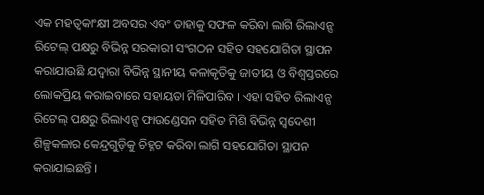ଏକ ମହତ୍ୱକାଂକ୍ଷୀ ଅବସର ଏବଂ ତାହାକୁ ସଫଳ କରିବା ଲାଗି ରିଲାଏନ୍ସ ରିଟେଲ୍ ପକ୍ଷରୁ ବିଭିନ୍ନ ସରକାରୀ ସଂଗଠନ ସହିତ ସହଯୋଗିତା ସ୍ଥାପନ କରାଯାଉଛି ଯଦ୍ୱାରା ବିଭିନ୍ନ ସ୍ଥାନୀୟ କଳାକୃତିକୁ ଜାତୀୟ ଓ ବିଶ୍ୱସ୍ତରରେ ଲୋକପ୍ରିୟ କରାଇବାରେ ସହାୟତା ମିଳିପାରିବ । ଏହା ସହିତ ରିଲାଏନ୍ସ ରିଟେଲ୍ ପକ୍ଷରୁ ରିଲାଏନ୍ସ ଫାଉଣ୍ଡେସନ ସହିତ ମିଶି ବିଭିନ୍ନ ସ୍ୱଦେଶୀ ଶିଳ୍ପକଳାର କେନ୍ଦ୍ରଗୁଡ଼ିକୁ ଚିହ୍ନଟ କରିବା ଲାଗି ସହଯୋଗିତା ସ୍ଥାପନ କରାଯାଇଛନ୍ତି ।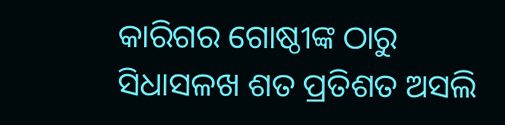କାରିଗର ଗୋଷ୍ଠୀଙ୍କ ଠାରୁ ସିଧାସଳଖ ଶତ ପ୍ରତିଶତ ଅସଲି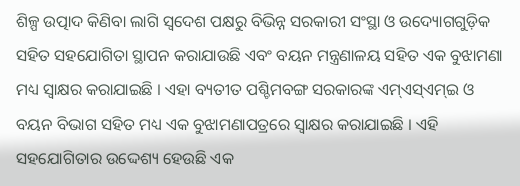ଶିଳ୍ପ ଉତ୍ପାଦ କିଣିବା ଲାଗି ସ୍ୱଦେଶ ପକ୍ଷରୁ ବିଭିନ୍ନ ସରକାରୀ ସଂସ୍ଥା ଓ ଉଦ୍ୟୋଗଗୁଡ଼ିକ ସହିତ ସହଯୋଗିତା ସ୍ଥାପନ କରାଯାଉଛି ଏବଂ ବୟନ ମନ୍ତ୍ରଣାଳୟ ସହିତ ଏକ ବୁଝାମଣା ମଧ୍ୟ ସ୍ୱାକ୍ଷର କରାଯାଇଛି । ଏହା ବ୍ୟତୀତ ପଶ୍ଚିମବଙ୍ଗ ସରକାରଙ୍କ ଏମ୍ଏସ୍ଏମ୍ଇ ଓ ବୟନ ବିଭାଗ ସହିତ ମଧ୍ୟ ଏକ ବୁଝାମଣାପତ୍ରରେ ସ୍ୱାକ୍ଷର କରାଯାଇଛି । ଏହି ସହଯୋଗିତାର ଉଦ୍ଦେଶ୍ୟ ହେଉଛି ଏକ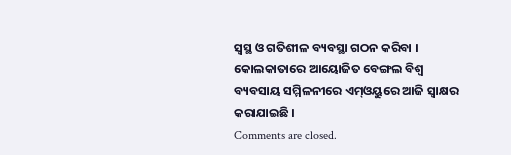ସ୍ୱସ୍ଥ ଓ ଗତିଶୀଳ ବ୍ୟବସ୍ଥା ଗଠନ କରିବା । କୋଲକାତାରେ ଆୟୋଜିତ ବେଙ୍ଗଲ ବିଶ୍ୱ ବ୍ୟବସାୟ ସମ୍ମିଳନୀରେ ଏମ୍ଓୟୁରେ ଆଜି ସ୍ୱାକ୍ଷର କରାଯାଇଛି ।
Comments are closed.